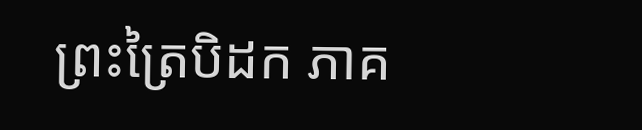ព្រះត្រៃបិដក ភាគ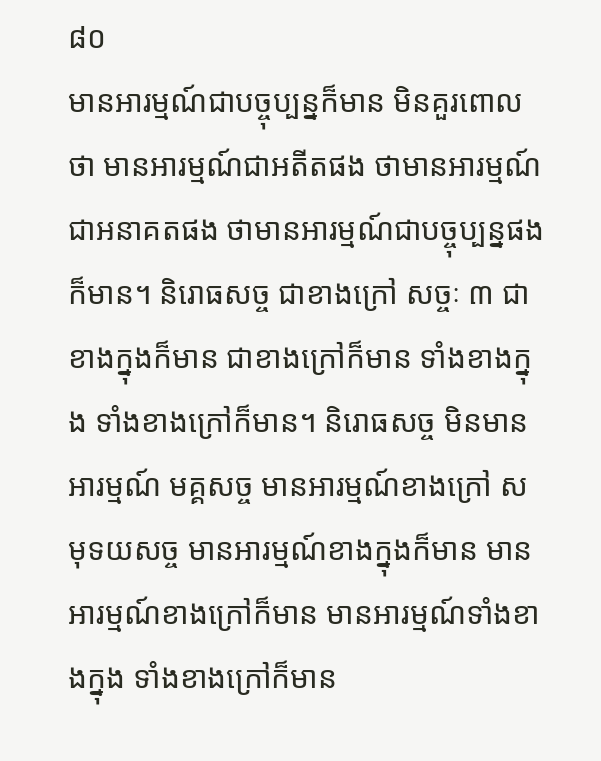៨០
មានអារម្មណ៍ជាបច្ចុប្បន្នក៏មាន មិនគួរពោលថា មានអារម្មណ៍ជាអតីតផង ថាមានអារម្មណ៍ជាអនាគតផង ថាមានអារម្មណ៍ជាបច្ចុប្បន្នផងក៏មាន។ និរោធសច្ច ជាខាងក្រៅ សច្ចៈ ៣ ជាខាងក្នុងក៏មាន ជាខាងក្រៅក៏មាន ទាំងខាងក្នុង ទាំងខាងក្រៅក៏មាន។ និរោធសច្ច មិនមានអារម្មណ៍ មគ្គសច្ច មានអារម្មណ៍ខាងក្រៅ សមុទយសច្ច មានអារម្មណ៍ខាងក្នុងក៏មាន មានអារម្មណ៍ខាងក្រៅក៏មាន មានអារម្មណ៍ទាំងខាងក្នុង ទាំងខាងក្រៅក៏មាន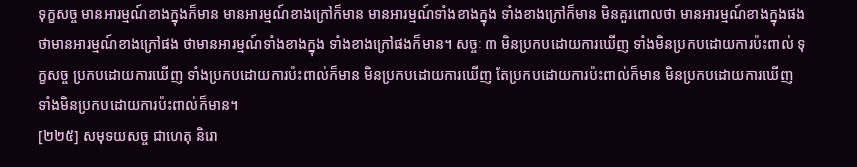ទុក្ខសច្ច មានអារម្មណ៍ខាងក្នុងក៏មាន មានអារម្មណ៍ខាងក្រៅក៏មាន មានអារម្មណ៍ទាំងខាងក្នុង ទាំងខាងក្រៅក៏មាន មិនគួរពោលថា មានអារម្មណ៍ខាងក្នុងផង ថាមានអារម្មណ៍ខាងក្រៅផង ថាមានអារម្មណ៍ទាំងខាងក្នុង ទាំងខាងក្រៅផងក៏មាន។ សច្ចៈ ៣ មិនប្រកបដោយការឃើញ ទាំងមិនប្រកបដោយការប៉ះពាល់ ទុក្ខសច្ច ប្រកបដោយការឃើញ ទាំងប្រកបដោយការប៉ះពាល់ក៏មាន មិនប្រកបដោយការឃើញ តែប្រកបដោយការប៉ះពាល់ក៏មាន មិនប្រកបដោយការឃើញ ទាំងមិនប្រកបដោយការប៉ះពាល់ក៏មាន។
[២២៥] សមុទយសច្ច ជាហេតុ និរោ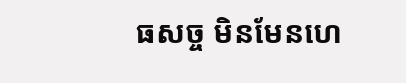ធសច្ច មិនមែនហេ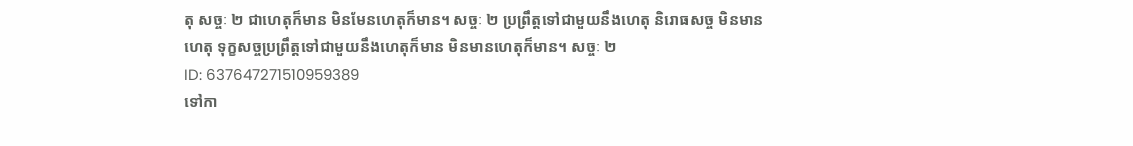តុ សច្ចៈ ២ ជាហេតុក៏មាន មិនមែនហេតុក៏មាន។ សច្ចៈ ២ ប្រព្រឹត្តទៅជាមួយនឹងហេតុ និរោធសច្ច មិនមានហេតុ ទុក្ខសច្ចប្រព្រឹត្តទៅជាមួយនឹងហេតុក៏មាន មិនមានហេតុក៏មាន។ សច្ចៈ ២
ID: 637647271510959389
ទៅកា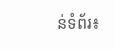ន់ទំព័រ៖